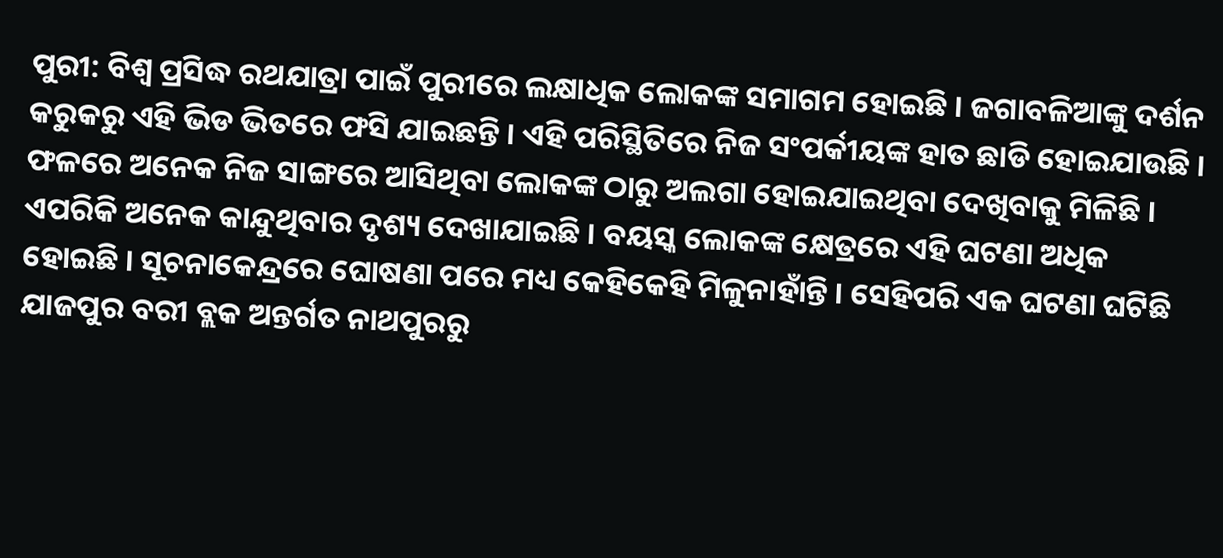ପୁରୀ: ବିଶ୍ବ ପ୍ରସିଦ୍ଧ ରଥଯାତ୍ରା ପାଇଁ ପୁରୀରେ ଲକ୍ଷାଧିକ ଲୋକଙ୍କ ସମାଗମ ହୋଇଛି । ଜଗାବଳିଆଙ୍କୁ ଦର୍ଶନ କରୁକରୁ ଏହି ଭିଡ ଭିତରେ ଫସି ଯାଇଛନ୍ତି । ଏହି ପରିସ୍ଥିତିରେ ନିଜ ସଂପର୍କୀୟଙ୍କ ହାତ ଛାଡି ହୋଇଯାଉଛି । ଫଳରେ ଅନେକ ନିଜ ସାଙ୍ଗରେ ଆସିଥିବା ଲୋକଙ୍କ ଠାରୁ ଅଲଗା ହୋଇଯାଇଥିବା ଦେଖିବାକୁ ମିଳିଛି ।
ଏପରିକି ଅନେକ କାନ୍ଦୁଥିବାର ଦୃଶ୍ୟ ଦେଖାଯାଇଛି । ବୟସ୍କ ଲୋକଙ୍କ କ୍ଷେତ୍ରରେ ଏହି ଘଟଣା ଅଧିକ ହୋଇଛି । ସୂଚନାକେନ୍ଦ୍ରରେ ଘୋଷଣା ପରେ ମଧ୍ୟ କେହିକେହି ମିଳୁନାହାଁନ୍ତି । ସେହିପରି ଏକ ଘଟଣା ଘଟିଛି ଯାଜପୁର ବରୀ ବ୍ଲକ ଅନ୍ତର୍ଗତ ନାଥପୁରରୁ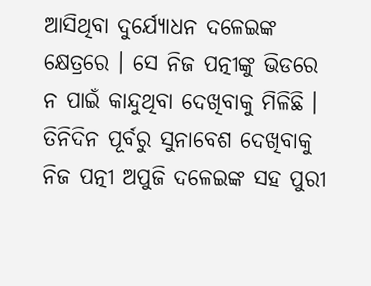ଆସିଥିବା ଦୁର୍ଯ୍ୟୋଧନ ଦଳେଇଙ୍କ କ୍ଷେତ୍ରରେ । ସେ ନିଜ ପତ୍ନୀଙ୍କୁ ଭିଡରେ ନ ପାଇଁ କାନ୍ଦୁଥିବା ଦେଖିବାକୁ ମିଳିଛି ।
ତିନିଦିନ ପୂର୍ବରୁ ସୁନାବେଶ ଦେଖିବାକୁ ନିଜ ପତ୍ନୀ ଅପୁଜି ଦଳେଇଙ୍କ ସହ ପୁରୀ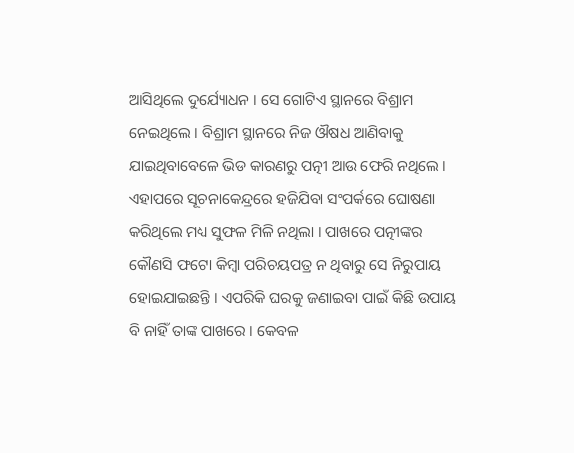ଆସିଥିଲେ ଦୁର୍ଯ୍ୟୋଧନ । ସେ ଗୋଟିଏ ସ୍ଥାନରେ ବିଶ୍ରାମ ନେଇଥିଲେ । ବିଶ୍ରାମ ସ୍ଥାନରେ ନିଜ ଔଷଧ ଆଣିବାକୁ ଯାଇଥିବାବେଳେ ଭିଡ କାରଣରୁ ପତ୍ନୀ ଆଉ ଫେରି ନଥିଲେ । ଏହାପରେ ସୂଚନାକେନ୍ଦ୍ରରେ ହଜିଯିବା ସଂପର୍କରେ ଘୋଷଣା କରିଥିଲେ ମଧ୍ୟ ସୁଫଳ ମିଳି ନଥିଲା । ପାଖରେ ପତ୍ନୀଙ୍କର କୌଣସି ଫଟୋ କିମ୍ବା ପରିଚୟପତ୍ର ନ ଥିବାରୁ ସେ ନିରୁପାୟ ହୋଇଯାଇଛନ୍ତି । ଏପରିକି ଘରକୁ ଜଣାଇବା ପାଇଁ କିଛି ଉପାୟ ବି ନାହିଁ ତାଙ୍କ ପାଖରେ । କେବଳ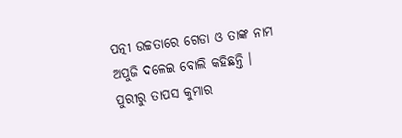ପତ୍ନୀ ଉଚ୍ଚତାରେ ଗେଡା ଓ ତାଙ୍କ ନାମ ଅପୁଜି ଦଳେଇ ବୋଲି କହିଛନ୍ତି ।
ପୁରୀରୁ ତାପସ କୁମାର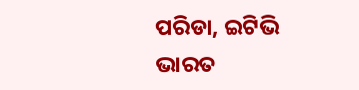ପରିଡା, ଇଟିଭି ଭାରତ